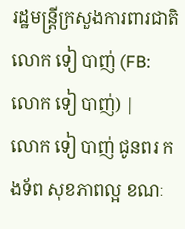រដ្ឋមន្ត្រីក្រសួងការពារជាតិ លោក ទៀ បាញ់ (FB: លោក ទៀ បាញ់) |
លោក ទៀ បាញ់ ជូនពរ កងទ័ព សុខភាពល្អ ខណៈ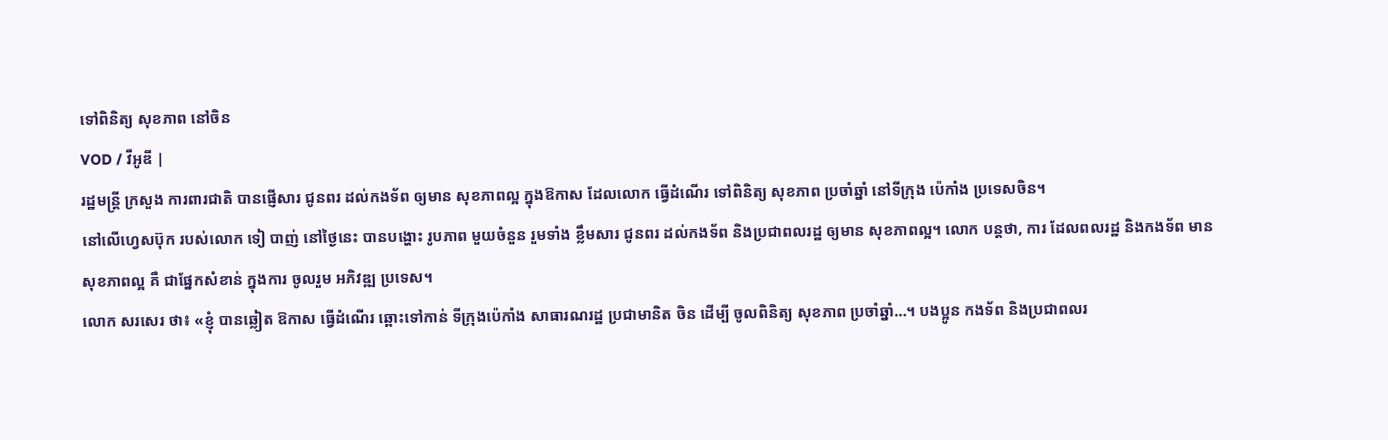ទៅពិនិត្យ សុខភាព នៅចិន
VOD / វីអូឌី |
រដ្ឋមន្ត្រី ក្រសួង ការពារជាតិ បានផ្ញើសារ ជូនពរ ដល់កងទ័ព ឲ្យមាន សុខភាពល្អ ក្នុងឱកាស ដែលលោក ធ្វើដំណើរ ទៅពិនិត្យ សុខភាព ប្រចាំឆ្នាំ នៅទីក្រុង ប៉េកាំង ប្រទេសចិន។
នៅលើហ្វេសប៊ុក របស់លោក ទៀ បាញ់ នៅថ្ងៃនេះ បានបង្ហោះ រូបភាព មួយចំនួន រួមទាំង ខ្លឹមសារ ជូនពរ ដល់កងទ័ព និងប្រជាពលរដ្ឋ ឲ្យមាន សុខភាពល្អ។ លោក បន្តថា, ការ ដែលពលរដ្ឋ និងកងទ័ព មានសុខភាពល្អ គឺ ជាផ្នែកសំខាន់ ក្នុងការ ចូលរួម អភិវឌ្ឍ ប្រទេស។
លោក សរសេរ ថា៖ «ខ្ញុំ បានឆ្លៀត ឱកាស ធ្វើដំណើរ ឆ្ពោះទៅកាន់ ទីក្រុងប៉េកាំង សាធារណរដ្ឋ ប្រជាមានិត ចិន ដើម្បី ចូលពិនិត្យ សុខភាព ប្រចាំឆ្នាំ…។ បងប្អូន កងទ័ព និងប្រជាពលរ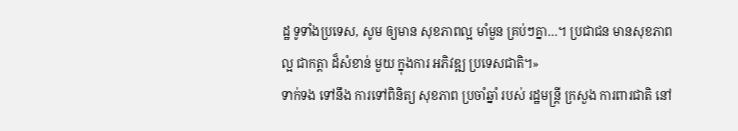ដ្ឋ ទូទាំងប្រទេស, សូម ឲ្យមាន សុខភាពល្អ មាំមួន គ្រប់ៗគ្នា…។ ប្រជាជន មានសុខភាពល្អ ជាកត្តា ដ៏សំខាន់ មួយ ក្នុងការ អភិវឌ្ឍ ប្រទេសជាតិ។»
ទាក់ទង ទៅនឹង ការទៅពិនិត្យ សុខភាព ប្រចាំឆ្នាំ របស់ រដ្ឋមន្ត្រី ក្រសួង ការពារជាតិ នៅ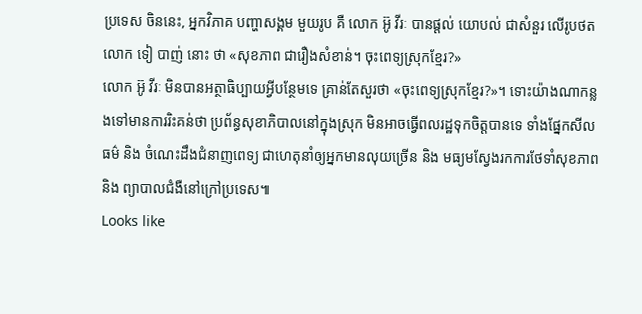ប្រទេស ចិននេះ, អ្នកវិភាគ បញ្ហាសង្គម មួយរូប គឺ លោក អ៊ូ វីរៈ បានផ្តល់ យោបល់ ជាសំនួរ លើរូបថត លោក ទៀ បាញ់ នោះ ថា «សុខភាព ជារឿងសំខាន់។ ចុះពេទ្យស្រុកខ្មែរ?»
លោក អ៊ូ វីរៈ មិនបានអត្ថាធិប្បាយអ្វីបន្ថែមទេ គ្រាន់តែសួរថា «ចុះពេទ្យស្រុកខ្មែរ?»។ ទោះយ៉ាងណាកន្លងទៅមានការរិះគន់ថា ប្រព័ន្ធសុខាភិបាលនៅក្នុងស្រុក មិនអាចធ្វើពលរដ្ឋទុកចិត្តបានទេ ទាំងផ្នែកសីលធម៌ និង ចំណេះដឹងជំនាញពេទ្យ ជាហេតុនាំឲ្យអ្នកមានលុយច្រើន និង មធ្យមស្វែងរកការថែទាំសុខភាព និង ព្យាបាលជំងឺនៅក្រៅប្រទេស៕
Looks like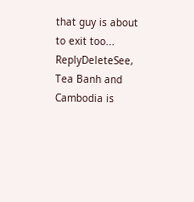that guy is about to exit too...
ReplyDeleteSee, Tea Banh and Cambodia is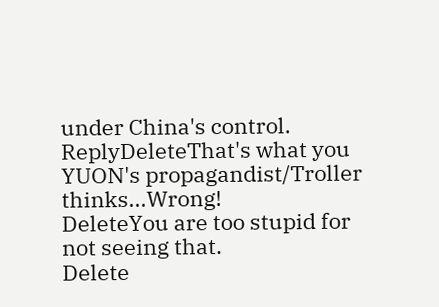under China's control.
ReplyDeleteThat's what you YUON's propagandist/Troller thinks...Wrong!
DeleteYou are too stupid for not seeing that.
Delete